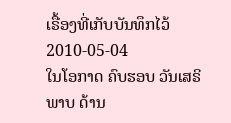ເຣື້ອງທີ່ເກັບບັນທຶກໄວ້
2010-05-04
ໃນໂອກາດ ຄົບຮອບ ວັນເສຣິພາບ ດ້ານ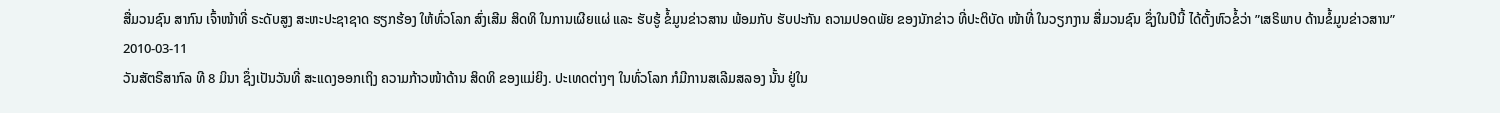ສື່ມວນຊົນ ສາກົນ ເຈົ້າໜ້າທີ່ ຣະດັບສູງ ສະຫະປະຊາຊາດ ຮຽກຮ້ອງ ໃຫ້ທົ່ວໂລກ ສົ່ງເສີມ ສິດທິ ໃນການເຜີຍແຜ່ ແລະ ຮັບຮູ້ ຂໍ້ມູນຂ່າວສານ ພ້ອມກັບ ຮັບປະກັນ ຄວາມປອດພັຍ ຂອງນັກຂ່າວ ທີ່ປະຕິບັດ ໜ້າທີ່ ໃນວຽກງານ ສື່ມວນຊົນ ຊຶ່ງໃນປີນີ້ ໄດ້ຕັ້ງຫົວຂໍ້ວ່າ ”ເສຣິພາບ ດ້ານຂໍ້ມູນຂ່າວສານ”
2010-03-11
ວັນສັຕຣີສາກົລ ທີ 8 ມິນາ ຊຶ່ງເປັນວັນທີ່ ສະແດງອອກເຖິງ ຄວາມກ້າວໜ້າດ້ານ ສິດທິ ຂອງແມ່ຍິງ. ປະເທດຕ່າງໆ ໃນທົ່ວໂລກ ກໍມີການສເລີມສລອງ ນັ້ນ ຢູ່ໃນ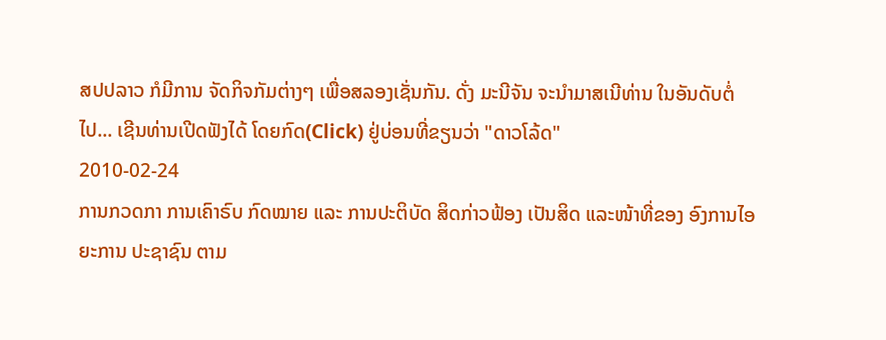ສປປລາວ ກໍມີການ ຈັດກິຈກັມຕ່າງໆ ເພື່ອສລອງເຊັ່ນກັນ. ດັ່ງ ມະນີຈັນ ຈະນໍາມາສເນີທ່ານ ໃນອັນດັບຕໍ່ໄປ... ເຊີນທ່ານເປີດຟັງໄດ້ ໂດຍກົດ(Click) ຢູ່ບ່ອນທີ່ຂຽນວ່າ "ດາວໂລ້ດ"
2010-02-24
ການກວດກາ ການເຄົາຣົບ ກົດໝາຍ ແລະ ການປະຕິບັດ ສິດກ່າວຟ້ອງ ເປັນສິດ ແລະໜ້າທີ່ຂອງ ອົງການໄອຍະການ ປະຊາຊົນ ຕາມ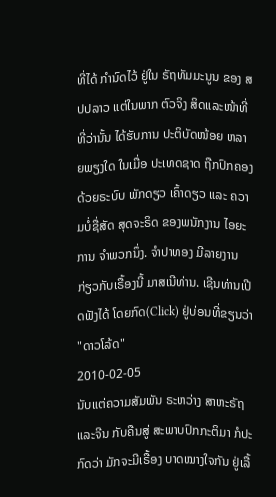ທີ່ໄດ້ ກໍານົດໄວ້ ຢູ່ໃນ ຣັຖທັມມະນູນ ຂອງ ສປປລາວ ແຕ່ໃນພາກ ຕົວຈິງ ສິດແລະໜ້າທີ່ ທີ່ວ່ານັ້ນ ໄດ້ຮັບການ ປະຕິບັດໜ້ອຍ ຫລາຍພຽງໃດ ໃນເມື່ອ ປະເທດຊາດ ຖືກປົກຄອງ ດ້ວຍຣະບົບ ພັກດຽວ ເຄົ້າດຽວ ແລະ ຄວາມບໍ່ຊື່ສັດ ສຸດຈະຣິດ ຂອງພນັກງານ ໄອຍະການ ຈໍາພວກນຶ່ງ. ຈໍາປາທອງ ມີລາຍງານ ກ່ຽວກັບເຣື້ອງນີ້ ມາສເນີທ່ານ. ເຊີນທ່ານເປີດຟັງໄດ້ ໂດຍກົດ(Click) ຢູ່ບ່ອນທີ່ຂຽນວ່າ "ດາວໂລ້ດ"
2010-02-05
ນັບແຕ່ຄວາມສັມພັນ ຣະຫວ່າງ ສາຫະຣັຖ ແລະຈີນ ກັບຄືນສູ່ ສະພາບປົກກະຕິມາ ກໍປະກົດວ່າ ມັກຈະມີເຣື້ອງ ບາດໝາງໃຈກັນ ຢູ່ເລື້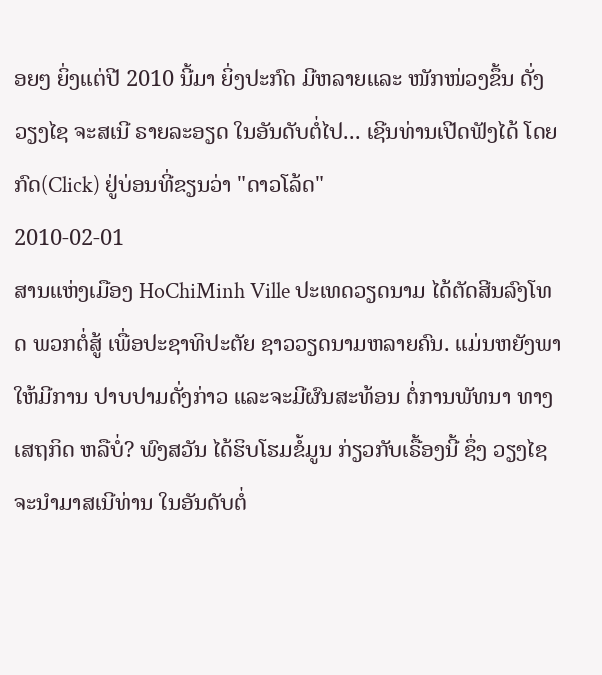ອຍໆ ຍິ່ງແຕ່ປີ 2010 ນີ້ມາ ຍິ່ງປະກົດ ມີຫລາຍແລະ ໜັກໜ່ວງຂຶ້ນ ດັ່ງ ວຽງໄຊ ຈະສເນີ ຣາຍລະອຽດ ໃນອັນດັບຕໍ່ໄປ... ເຊີນທ່ານເປີດຟັງໄດ້ ໂດຍກົດ(Click) ຢູ່ບ່ອນທີ່ຂຽນວ່າ "ດາວໂລ້ດ"
2010-02-01
ສານແຫ່ງເມືອງ HoChiMinh Ville ປະເທດວຽດນາມ ໄດ້ຕັດສີນລົງໂທດ ພວກຕໍ່ສູ້ ເພື່ອປະຊາທິປະຕັຍ ຊາວວຽດນາມຫລາຍຄົນ. ແມ່ນຫຍັງພາໃຫ້ມີການ ປາບປາມດັ່ງກ່າວ ແລະຈະມີຜົນສະທ້ອນ ຕໍ່ການພັທນາ ທາງເສຖກິດ ຫລືບໍ່? ພົງສວັນ ໄດ້ຮິບໂຮມຂໍ້ມູນ ກ່ຽວກັບເຣື້ອງນີ້ ຊຶ່ງ ວຽງໄຊ ຈະນໍາມາສເນີທ່ານ ໃນອັນດັບຕໍ່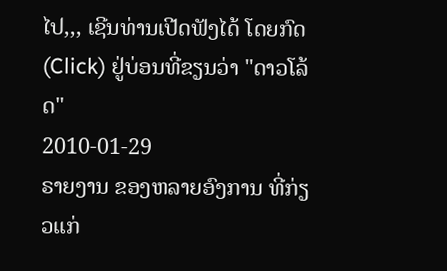ໄປ,,, ເຊີນທ່ານເປີດຟັງໄດ້ ໂດຍກົດ(Click) ຢູ່ບ່ອນທີ່ຂຽນວ່າ "ດາວໂລ້ດ"
2010-01-29
ຣາຍງານ ຂອງຫລາຍອົງການ ທີ່ກ່ຽວແກ່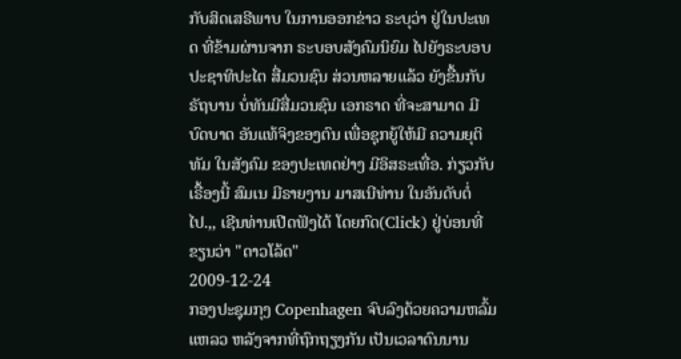ກັບສິດເສຣີພາບ ໃນການອອກຂ່າວ ຣະບຸວ່າ ຢູ່ໃນປະເທດ ທີ່ຂ້າມຜ່ານຈາກ ຣະບອບສັງຄົມນິຍົມ ໄປຍັງຣະບອບ ປະຊາທິປະໄຕ ສື່ມວນຊົນ ສ່ວນຫລາຍແລ້ວ ຍັງຂື້ນກັບຣັຖບານ ບໍ່ທັນມີສື່ມວນຊົນ ເອກຣາດ ທີ່ຈະສາມາດ ມີບົດບາດ ອັນແທ້ຈິງຂອງຕົນ ເພື່ອຊຸກຍູ້ໃຫ້ມີ ຄວາມຍຸຕິທັມ ໃນສັງຄົມ ຂອງປະເທດຢ່າງ ມີອິສຣະເທື່ອ. ກ່ຽວກັບເຣື້ອງນີ້ ສົມເນ ມີຣາຍງານ ມາສເນີທ່ານ ໃນອັນດັບຕໍ່ໄປ.,, ເຊີນທ່ານເປີດຟັງໄດ້ ໂດຍກົດ(Click) ຢູ່ບ່ອນທີ່ຂຽນວ່າ "ດາວໂລ້ດ"
2009-12-24
ກອງປະຊຸມກຸງ Copenhagen ຈົບລົງດ້ວຍຄວາມຫລົ້ມແຫລວ ຫລັງຈາກທີ່ຖົກຖຽງກັນ ເປັນເວລາດົນນານ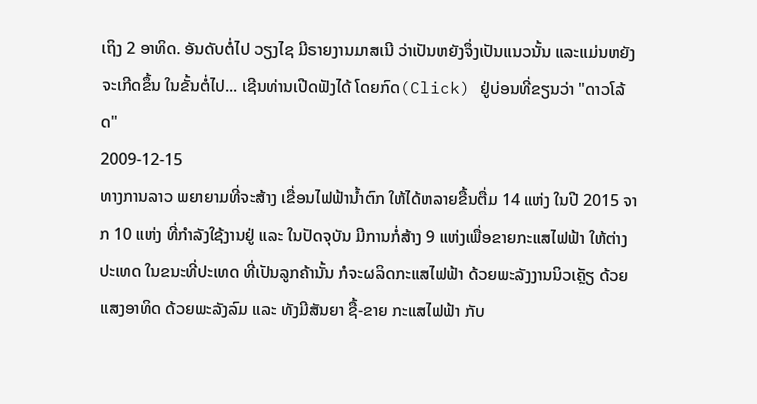ເຖິງ 2 ອາທິດ. ອັນດັບຕໍ່ໄປ ວຽງໄຊ ມີຣາຍງານມາສເນີ ວ່າເປັນຫຍັງຈຶ່ງເປັນແນວນັ້ນ ແລະແມ່ນຫຍັງຈະເກີດຂຶ້ນ ໃນຂັ້ນຕໍ່ໄປ... ເຊີນທ່ານເປີດຟັງໄດ້ ໂດຍກົດ(Click) ຢູ່ບ່ອນທີ່ຂຽນວ່າ "ດາວໂລ້ດ"
2009-12-15
ທາງການລາວ ພຍາຍາມທີ່ຈະສ້າງ ເຂື່ອນໄຟຟ້ານ້ຳຕົກ ໃຫ້ໄດ້ຫລາຍຂື້ນຕື່ມ 14 ແຫ່ງ ໃນປີ 2015 ຈາກ 10 ແຫ່ງ ທີ່ກໍາລັງໃຊ້ງານຢູ່ ແລະ ໃນປັດຈຸບັນ ມີການກໍ່ສ້າງ 9 ແຫ່ງເພື່ອຂາຍກະແສໄຟຟ້າ ໃຫ້ຕ່າງປະເທດ ໃນຂນະທີ່ປະເທດ ທີ່ເປັນລູກຄ້ານັ້ນ ກໍຈະຜລິດກະແສໄຟຟ້າ ດ້ວຍພະລັງງານນິວເຄຼັຽ ດ້ວຍແສງອາທິດ ດ້ວຍພະລັງລົມ ແລະ ທັງມີສັນຍາ ຊື້-ຂາຍ ກະແສໄຟຟ້າ ກັບ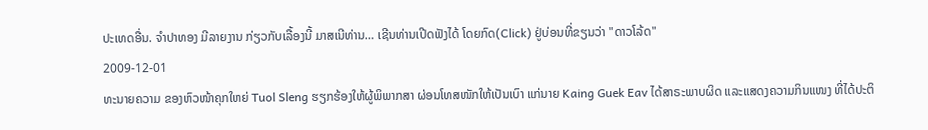ປະເທດອື່ນ. ຈຳປາທອງ ມີລາຍງານ ກ່ຽວກັບເລື້ອງນີ້ ມາສເນີທ່ານ… ເຊີນທ່ານເປີດຟັງໄດ້ ໂດຍກົດ(Click) ຢູ່ບ່ອນທີ່ຂຽນວ່າ "ດາວໂລ້ດ"
2009-12-01
ທະນາຍຄວາມ ຂອງຫົວໜ້າຄຸກໃຫຍ່ Tuol Sleng ຮຽກຮ້ອງໃຫ້ຜູ້ພິພາກສາ ຜ່ອນໂທສໜັກໃຫ້ເປັນເບົາ ແກ່ນາຍ Kaing Guek Eav ໄດ້ສາຣະພາບຜິດ ແລະແສດງຄວາມກິນແໜງ ທີ່ໄດ້ປະຕິ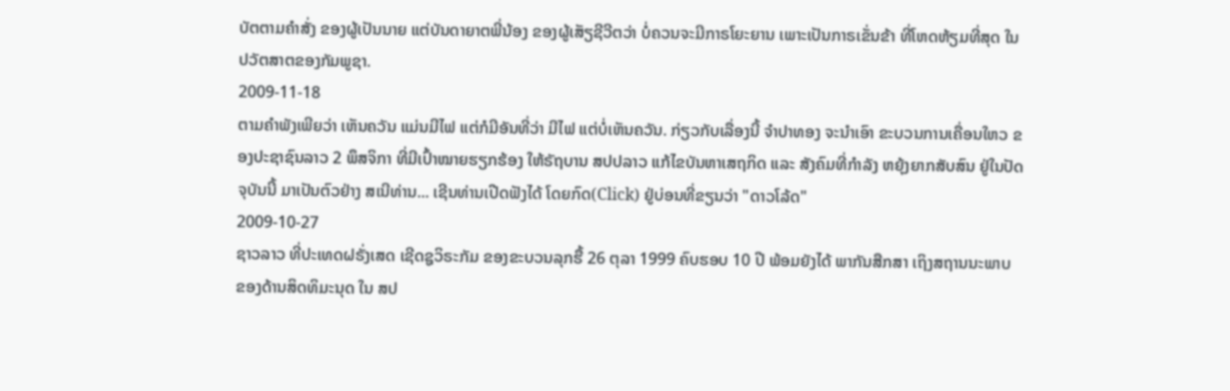ບັຕຕາມຄຳສັ່ງ ຂອງຜູ້ເປັນນາຍ ແຕ່ບັນດາຍາຕພີ່ນ້ອງ ຂອງຜູ້ເສັຽຊີວີຕວ່າ ບໍ່ຄວນຈະມີກາຣໂຍະຍານ ເພາະເປັນກາຣເຂັ່ນຂ້າ ທີ່ໂຫດຫ້ຽມທີ່ສຸດ ໃນປວັຕສາຕຂອງກັມພູຊາ.
2009-11-18
ຕາມຄຳພັງເພີຍວ່າ ເຫັນຄວັນ ແມ່ນມີໄຟ ແຕ່ກໍມີອັນທີ່ວ່າ ມີໄຟ ແຕ່ບໍ່ເຫັນຄວັນ. ກ່ຽວກັບເລື່ອງນີ້ ຈຳປາທອງ ຈະນຳເອົາ ຂະບວນການເຄື່ອນໃຫວ ຂອງປະຊາຊົນລາວ 2 ພຶສຈິກາ ທີ່ມີເປົ້າໝາຍຮຽກຮ້ອງ ໃຫ້ຣັຖບານ ສປປລາວ ແກ້ໄຂບັນຫາເສຖກິດ ແລະ ສັງຄົມທີ່ກຳລັງ ຫຍຸ້ງຍາກສັບສົນ ຢູ່ໃນປັດຈຸບັນນີ້ ມາເປັນຕົວຢ່າງ ສເນີທ່ານ... ເຊີນທ່ານເປີດຟັງໄດ້ ໂດຍກົດ(Click) ຢູ່ບ່ອນທີ່ຂຽນວ່າ "ດາວໂລ້ດ"
2009-10-27
ຊາວລາວ ທີ່ປະເທດຝຣັ່ງເສດ ເຊີດຊູວິຣະກັມ ຂອງຂະບວນລຸກຮື້ 26 ຕຸລາ 1999 ຄົບຮອບ 10 ປີ ພ້ອມຍັງໄດ້ ພາກັນສືກສາ ເຖິງສຖານນະພາບ ຂອງດ້ານສິດທິມະນຸດ ໃນ ສປ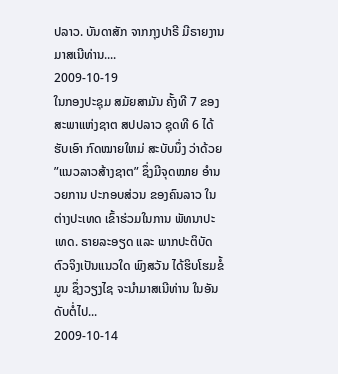ປລາວ. ບັນດາສັກ ຈາກກຸງປາຣີ ມີຣາຍງານ ມາສເນີທ່ານ....
2009-10-19
ໃນກອງປະຊຸມ ສມັຍສາມັນ ຄັ້ງທີ 7 ຂອງສະພາແຫ່ງຊາຕ ສປປລາວ ຊຸດທີ 6 ໄດ້ຮັບເອົາ ກົດໝາຍໃຫມ່ ສະບັບນຶ່ງ ວ່າດ້ວຍ ”ແນວລາວສ້າງຊາຕ” ຊຶ່ງມີຈຸດໝາຍ ອໍານວຍການ ປະກອບສ່ວນ ຂອງຄົນລາວ ໃນຕ່າງປະເທດ ເຂົ້າຮ່ວມໃນການ ພັທນາປະເທດ. ຣາຍລະອຽດ ແລະ ພາກປະຕິບັດ ຕົວຈິງເປັນແນວໃດ ພົງສວັນ ໄດ້ຮິບໂຮມຂໍ້ມູນ ຊຶ່ງວຽງໄຊ ຈະນຳມາສເນີທ່ານ ໃນອັນດັບຕໍ່ໄປ...
2009-10-14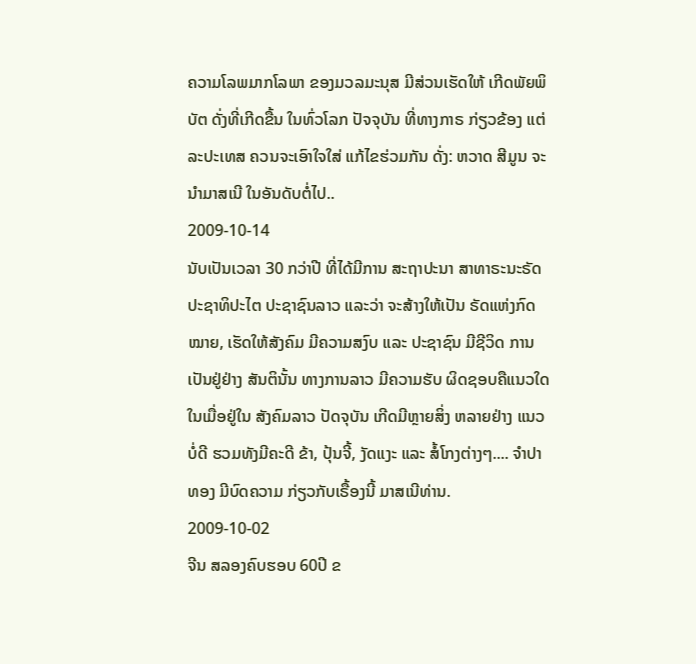ຄວາມໂລພມາກໂລພາ ຂອງມວລມະນຸສ ມີສ່ວນເຮັດໃຫ້ ເກີດພັຍພິບັຕ ດັ່ງທີ່ເກີດຂື້ນ ໃນທົ່ວໂລກ ປັຈຈຸບັນ ທີ່ທາງກາຣ ກ່ຽວຂ້ອງ ແຕ່ລະປະເທສ ຄວນຈະເອົາໃຈໃສ່ ແກ້ໄຂຮ່ວມກັນ ດັ່ງ: ຫວາດ ສີມູນ ຈະນຳມາສເນີ ໃນອັນດັບຕໍ່ໄປ..
2009-10-14
ນັບເປັນເວລາ 30 ກວ່າປີ ທີ່ໄດ້ມີການ ສະຖາປະນາ ສາທາຣະນະຣັດ ປະຊາທິປະໄຕ ປະຊາຊົນລາວ ແລະວ່າ ຈະສ້າງໃຫ້ເປັນ ຣັດແຫ່ງກົດໝາຍ, ເຮັດໃຫ້ສັງຄົມ ມີຄວາມສງົບ ແລະ ປະຊາຊົນ ມີຊີວິດ ການເປັນຢູ່ຢ່າງ ສັນຕິນັ້ນ ທາງການລາວ ມີຄວາມຮັບ ຜິດຊອບຄືແນວໃດ ໃນເມື່ອຢູ່ໃນ ສັງຄົມລາວ ປັດຈຸບັນ ເກີດມີຫຼາຍສິ່ງ ຫລາຍຢ່າງ ແນວບໍ່ດີ ຮວມທັງມີຄະດີ ຂ້າ, ປຸ້ນຈີ້, ງັດແງະ ແລະ ສໍ້ໂກງຕ່າງໆ.... ຈຳປາທອງ ມີບົດຄວາມ ກ່ຽວກັບເຣື້ອງນີ້ ມາສເນີທ່ານ.
2009-10-02
ຈີນ ສລອງຄົບຮອບ 60ປີ ຂ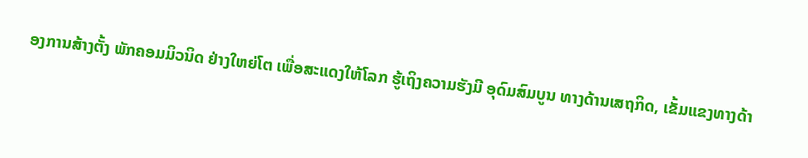ອງການສ້າງຕັ້ງ ພັກຄອມມິວນິດ ຢ່າງໃຫຍ່ໂຕ ເພື່ອສະແດງໃຫ້ໂລກ ຮູ້ເຖິງຄວາມຮັງມີ ອຸດົມສົມບູນ ທາງດ້ານເສຖກິດ, ເຂັ້ມແຂງທາງດ້າ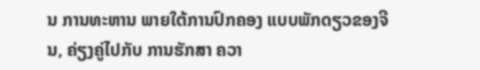ນ ການທະຫານ ພາຍໃຕ້ການປົກຄອງ ແບບພັກດຽວຂອງຈີນ, ຄ່ຽງຄູ່ໄປກັບ ການຮັກສາ ຄວາ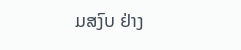ມສງົບ ຢ່າງ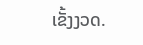ເຂັ້ງງວດ.